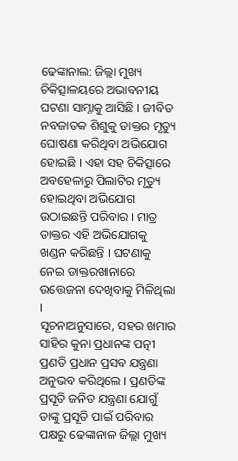ଢେଙ୍କାନାଲ: ଜିଲ୍ଲା ମୁଖ୍ୟ ଚିକିତ୍ସାଳୟରେ ଅଭାବନୀୟ ଘଟଣା ସାମ୍ନାକୁ ଆସିଛି । ଜୀବିତ ନବଜାତକ ଶିଶୁକୁ ଡାକ୍ତର ମୃତ୍ୟୁ ଘୋଷଣା କରିଥିବା ଅଭିଯୋଗ ହୋଇଛି । ଏହା ସହ ଚିକିତ୍ସାରେ ଅବହେଳାରୁ ପିଲାଟିର ମୃତ୍ୟୁ ହୋଇଥିବା ଅଭିଯୋଗ ଉଠାଇଛନ୍ତି ପରିବାର । ମାତ୍ର ଡାକ୍ତର ଏହି ଅଭିଯୋଗକୁ ଖଣ୍ଡନ କରିଛନ୍ତି । ଘଟଣାକୁ ନେଇ ଡାକ୍ତରଖାନାରେ ଉତ୍ତେଜନା ଦେଖିବାକୁ ମିଳିଥିଲା ।
ସୂଚନାଅନୁସାରେ, ସହର ଖମାର ସାହିର କୁନା ପ୍ରଧାନଙ୍କ ପତ୍ନୀ ପ୍ରଣତି ପ୍ରଧାନ ପ୍ରସବ ଯନ୍ତ୍ରଣା ଅନୁଭବ କରିଥିଲେ । ପ୍ରଣତିଙ୍କ ପ୍ରସୂତି ଜନିତ ଯନ୍ତ୍ରଣା ଯୋଗୁଁ ତାଙ୍କୁ ପ୍ରସୂତି ପାଇଁ ପରିବାର ପକ୍ଷରୁ ଢେଙ୍କାନାଳ ଜିଲ୍ଲା ମୁଖ୍ୟ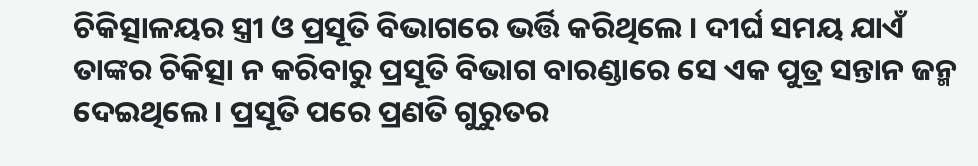ଚିକିତ୍ସାଳୟର ସ୍ତ୍ରୀ ଓ ପ୍ରସୂତି ବିଭାଗରେ ଭର୍ତ୍ତି କରିଥିଲେ । ଦୀର୍ଘ ସମୟ ଯାଏଁ ତାଙ୍କର ଚିକିତ୍ସା ନ କରିବାରୁ ପ୍ରସୂତି ବିଭାଗ ବାରଣ୍ଡାରେ ସେ ଏକ ପୁତ୍ର ସନ୍ତାନ ଜନ୍ମ ଦେଇଥିଲେ । ପ୍ରସୂତି ପରେ ପ୍ରଣତି ଗୁରୁତର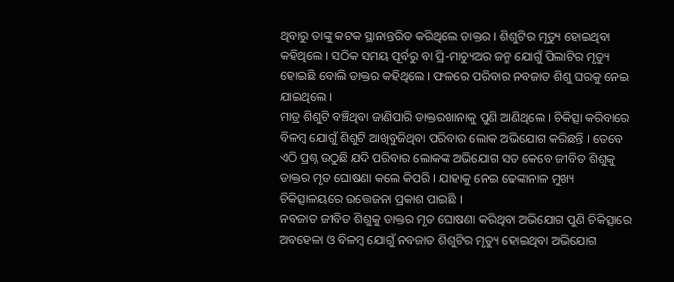ଥିବାରୁ ତାଙ୍କୁ କଟକ ସ୍ଥାନାନ୍ତରିତ କରିଥିଲେ ଡାକ୍ତର । ଶିଶୁଟିର ମୃତ୍ୟୁ ହୋଇଥିବା କହିଥିଲେ । ସଠିକ ସମୟ ପୂର୍ବରୁ ବା ପ୍ରି-ମାଚ୍ୟୁଅର ଜନ୍ମ ଯୋଗୁଁ ପିଲାଟିର ମୃତ୍ୟୁ ହୋଇଛି ବୋଲି ଡାକ୍ତର କହିଥିଲେ । ଫଳରେ ପରିବାର ନବଜାତ ଶିଶୁ ଘରକୁ ନେଇ ଯାଇଥିଲେ ।
ମାତ୍ର ଶିଶୁଟି ବଞ୍ଚିଥିବା ଜାଣିପାରି ଡାକ୍ତରଖାନାକୁ ପୁଣି ଆଣିଥିଲେ । ଚିକିତ୍ସା କରିବାରେ ବିଳମ୍ବ ଯୋଗୁଁ ଶିଶୁଟି ଆଖିବୁଜିଥିବା ପରିବାର ଲୋକ ଅଭିଯୋଗ କରିଛନ୍ତି । ତେବେ ଏଠି ପ୍ରଶ୍ନ ଉଠୁଛି ଯଦି ପରିବାର ଲୋକଙ୍କ ଅଭିଯୋଗ ସତ କେବେ ଜୀବିତ ଶିଶୁକୁ ଡାକ୍ତର ମୃତ ଘୋଷଣା କଲେ କିପରି । ଯାହାକୁ ନେଇ ଢେଙ୍କାନାଳ ମୁଖ୍ୟ ଚିକିତ୍ସାଳୟରେ ଉତ୍ତେଜନା ପ୍ରକାଶ ପାଇଛି ।
ନବଜାତ ଜୀବିତ ଶିଶୁକୁ ଡାକ୍ତର ମୃତ ଘୋଷଣା କରିଥିବା ଅଭିଯୋଗ ପୁଣି ଚିକିତ୍ସାରେ ଅବହେଳା ଓ ବିଳମ୍ବ ଯୋଗୁଁ ନବଜାତ ଶିଶୁଟିର ମୃତ୍ୟୁ ହୋଇଥିବା ଅଭିଯୋଗ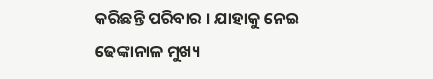କରିଛନ୍ତି ପରିବାର । ଯାହାକୁ ନେଇ ଢେଙ୍କାନାଳ ମୁଖ୍ୟ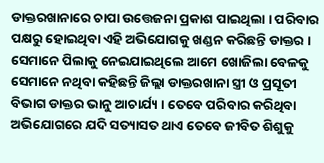ଡାକ୍ତରଖାନାରେ ଚାପା ଉତ୍ତେଜନା ପ୍ରକାଶ ପାଇଥିଲା । ପରିବାର ପକ୍ଷରୁ ହୋଇଥିବା ଏହି ଅଭିଯୋଗକୁ ଖଣ୍ଡନ କରିଛନ୍ତି ଡାକ୍ତର । ସେମାନେ ପିଲାକୁ ନେଇଯାଇଥିଲେ ଆମେ ଖୋଜିଲା ବେଳକୁ ସେମାନେ ନଥିବା କହିଛନ୍ତି ଜିଲ୍ଲା ଡାକ୍ତରଖାନା ସ୍ତ୍ରୀ ଓ ପ୍ରସୂତୀ ବିଭାଗ ଡାକ୍ତର ଭାନୁ ଆଚାର୍ଯ୍ୟ । ତେବେ ପରିବାର କରିଥିବା ଅଭିଯୋଗରେ ଯଦି ସତ୍ୟାସତ ଥାଏ ତେବେ ଜୀବିତ ଶିଶୁକୁ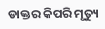ଡାକ୍ତର କିପରି ମୃତ୍ୟୁ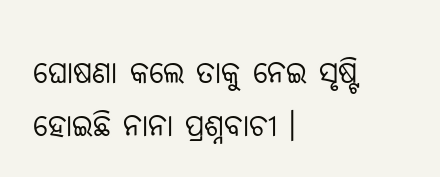ଘୋଷଣା କଲେ ତାକୁ ନେଇ ସୃଷ୍ଟି ହୋଇଛି ନାନା ପ୍ରଶ୍ନବାଚୀ ।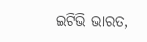ଇଟିଭି ଭାରତ,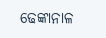ଢେଙ୍କାନାଳ